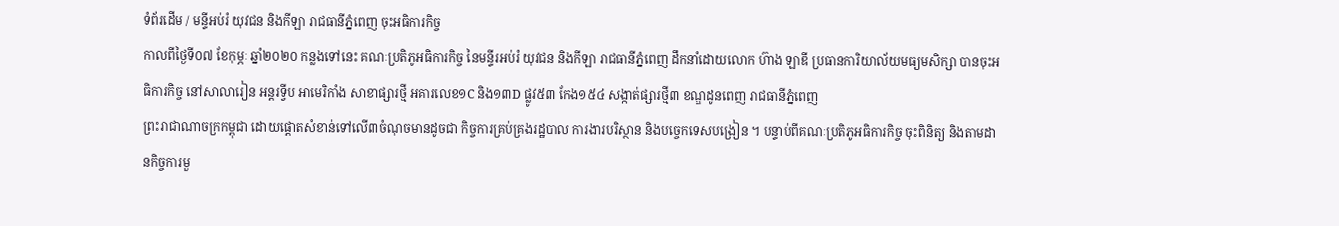ទំព័រដើម / មន្ទីអប់រំ យុវជន និងកីឡា រាជធានីភ្នំពេញ ចុះអធិការកិច្ច
កាលពីថ្ងៃទី០៧ ខែកុម្ភៈ ឆ្នាំ២០២០ កន្លងទៅនេះ គណៈប្រតិភូអធិការកិច្ច នៃមន្ទីរអប់រំ យុវជន និងកីឡា រាជធានីភ្នំពេញ ដឹកនាំដោយលោក ហ៊ាង ឡាឌី ប្រធានការិយាល័យមធ្យមសិក្សា បានចុះអធិការកិច្ច នៅសាលារៀន អន្តរទ្វីប អាមេរិកាំង សាខាផ្សារថ្មី អគារលេខ១C និង១៣D ផ្លូវ៥៣ កែង១៥៤ សង្កាត់ផ្សារថ្មី៣ ខណ្ឌដូនពេញ រាជធានីភ្នំពេញ
ព្រះរាជាណាចក្រកម្ពុជា ដោយផ្ដោតសំខាន់ទៅលើ៣ចំណុចមានដូចជា កិច្ចការគ្រប់គ្រងរដ្ឋបាល ការងារបរិស្ថាន និងបច្ចេកទេសបង្រៀន ។ បន្ទាប់ពីគណៈប្រតិភូអធិការកិច្ច ចុះពិនិត្យ និងតាមដានកិច្ចការមួ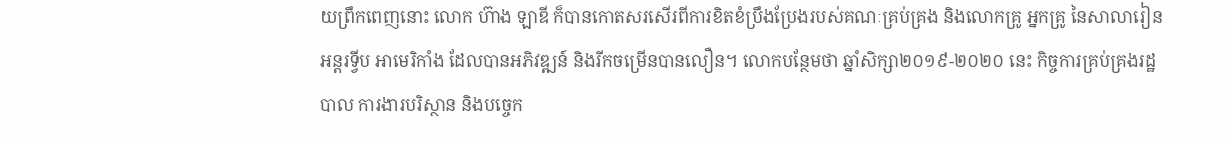យព្រឹកពេញនោះ លោក ហ៊ាង ឡាឌី ក៏បានកោតសរសើរពីការខិតខំប្រឹងប្រែងរបស់គណៈគ្រប់គ្រង និងលោកគ្រូ អ្នកគ្រូ នៃសាលារៀន អន្តរទ្វីប អាមេរិកាំង ដែលបានអភិវឌ្ឍន៍ និងរីកចម្រើនបានលឿន។ លោកបន្ថែមថា ឆ្នាំសិក្សា២០១៩-២០២០ នេះ កិច្ចការគ្រប់គ្រងរដ្ឋបាល ការងារបរិស្ថាន និងបច្ចេក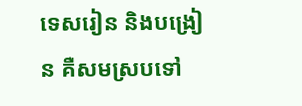ទេសរៀន និងបង្រៀន គឺសមស្របទៅ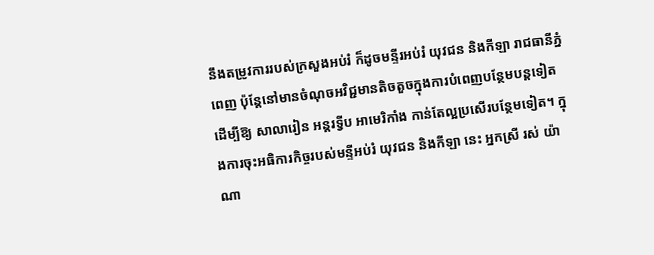នឹងតម្រូវការរបស់ក្រសួងអប់រំ ក៏ដូចមន្ទីរអប់រំ យុវជន និងកីឡា រាជធានីភ្នំពេញ ប៉ុន្តែនៅមានចំណុចអវិជ្ជមានតិចតួចក្នុងការបំពេញបន្ថែមបន្តទៀតដើម្បីឱ្យ សាលារៀន អន្តរទ្វីប អាមេរិកាំង កាន់តែល្អប្រសើរបន្ថែមទៀត។ ក្នុងការចុះអធិការកិច្ចរបស់មន្ទីអប់រំ យុវជន និងកីឡា នេះ អ្នកស្រី រស់ យ៉ាណា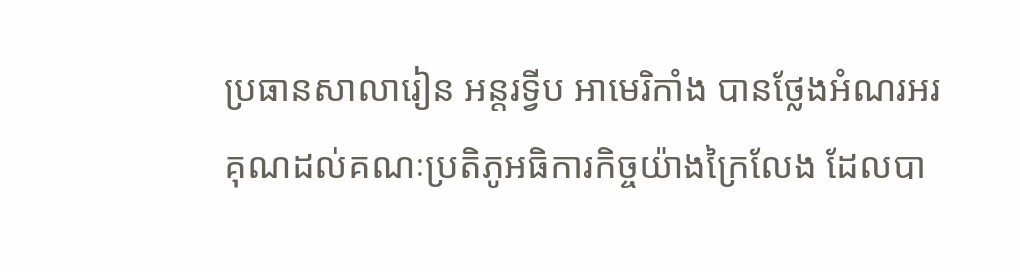ប្រធានសាលារៀន អន្តរទ្វីប អាមេរិកាំង បានថ្លែងអំណរអរគុណដល់គណៈប្រតិភូអធិការកិច្ចយ៉ាងក្រៃលែង ដែលបា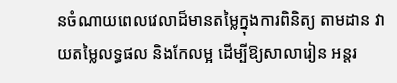នចំណាយពេលវេលាដ៏មានតម្លៃក្នុងការពិនិត្យ តាមដាន វាយតម្លៃលទ្ធផល និងកែលម្អ ដើម្បីឱ្យសាលារៀន អន្តរ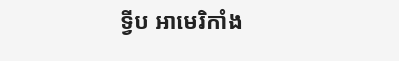ទ្វីប អាមេរិកាំង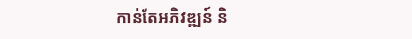កាន់តែអភិវឌ្ឍន៍ និ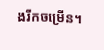ងរីកចម្រើន។